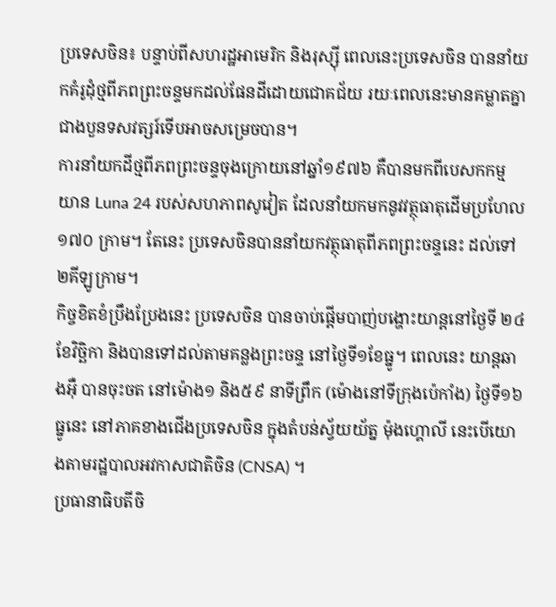ប្រទេសចិន៖ បន្ទាប់ពីសហរដ្ឋអាមេរិក និងរុស្ស៊ី ពេលនេះប្រទេសចិន បាននាំយកគំរូដុំថ្មពីភពព្រះចន្ទមកដល់ផែនដីដោយជោគជ័យ រយៈពេលនេះមានគម្លាតគ្នាជាងបួនទសវត្សរ៍ទើបអាចសម្រេចបាន។
ការនាំយកដីថ្មពីភពព្រះចន្ទចុងក្រោយនៅឆ្នាំ១៩៧៦ គឺបានមកពីបេសកកម្ម យាន Luna 24 របស់សហភាពសូវៀត ដែលនាំយកមកនូវវត្ថុធាតុដើមប្រហែល ១៧០ ក្រាម។ តែនេះ ប្រទេសចិនបាននាំយកវត្ថុធាតុពីភពព្រះចន្ទនេះ ដល់ទៅ ២គីឡូក្រាម។
កិច្ចខិតខំប្រឹងប្រែងនេះ ប្រទេសចិន បានចាប់ផ្តើមបាញ់បង្ហោះយាន្តនៅថ្ងៃទី ២៤ ខែវិច្ឆិកា និងបានទៅដល់តាមគន្លងព្រះចន្ទ នៅថ្ងៃទី១ខែធ្នូ។ ពេលនេះ យាន្តឆាងអ៊ឺ បានចុះចត នៅម៉ោង១ និង៥៩ នាទីព្រឹក (ម៉ោងនៅទីក្រុងប៉េកាំង) ថ្ងៃទី១៦ ធ្នូនេះ នៅភាគខាងជើងប្រទេសចិន ក្នុងតំបន់ស្វ័យយ័ត្ន ម៉ុងហ្គោលី នេះបើយោងតាមរដ្ឋបាលអវកាសជាតិចិន (CNSA) ។
ប្រធានាធិបតីចិ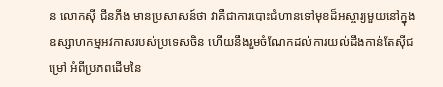ន លោកស៊ី ជីនភីង មានប្រសាសន៍ថា វាគឺជាការបោះជំហានទៅមុខដ៏អស្ចារ្យមួយនៅក្នុងឧស្សាហកម្មអវកាសរបស់ប្រទេសចិន ហើយនឹងរួមចំណែកដល់ការយល់ដឹងកាន់តែស៊ីជម្រៅ អំពីប្រភពដើមនៃ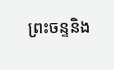ព្រះចន្ទនិង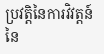ប្រវត្តិនៃការវិវត្តន៍នៃ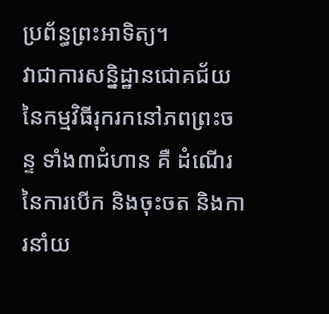ប្រព័ន្ធព្រះអាទិត្យ។
វាជាការសន្និដ្ឋានជោគជ័យនៃកម្មវិធីរុករកនៅភពព្រះចន្ទ ទាំង៣ជំហាន គឺ ដំណើរនៃការបើក និងចុះចត និងការនាំយ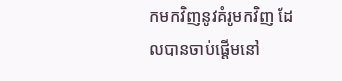កមកវិញនូវគំរូមកវិញ ដែលបានចាប់ផ្តើមនៅ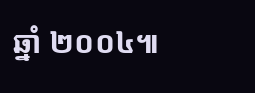ឆ្នាំ ២០០៤៕